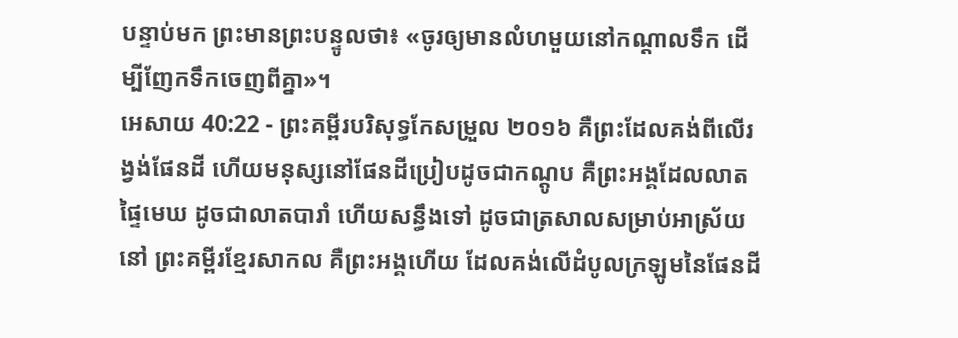បន្ទាប់មក ព្រះមានព្រះបន្ទូលថា៖ «ចូរឲ្យមានលំហមួយនៅកណ្ដាលទឹក ដើម្បីញែកទឹកចេញពីគ្នា»។
អេសាយ 40:22 - ព្រះគម្ពីរបរិសុទ្ធកែសម្រួល ២០១៦ គឺព្រះដែលគង់ពីលើរង្វង់ផែនដី ហើយមនុស្សនៅផែនដីប្រៀបដូចជាកណ្តូប គឺព្រះអង្គដែលលាតផ្ទៃមេឃ ដូចជាលាតបារាំ ហើយសន្ធឹងទៅ ដូចជាត្រសាលសម្រាប់អាស្រ័យនៅ ព្រះគម្ពីរខ្មែរសាកល គឺព្រះអង្គហើយ ដែលគង់លើដំបូលក្រឡូមនៃផែនដី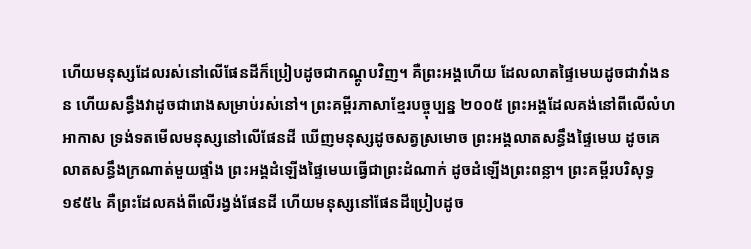ហើយមនុស្សដែលរស់នៅលើផែនដីក៏ប្រៀបដូចជាកណ្ដូបវិញ។ គឺព្រះអង្គហើយ ដែលលាតផ្ទៃមេឃដូចជាវាំងនន ហើយសន្ធឹងវាដូចជារោងសម្រាប់រស់នៅ។ ព្រះគម្ពីរភាសាខ្មែរបច្ចុប្បន្ន ២០០៥ ព្រះអង្គដែលគង់នៅពីលើលំហអាកាស ទ្រង់ទតមើលមនុស្សនៅលើផែនដី ឃើញមនុស្សដូចសត្វស្រមោច ព្រះអង្គលាតសន្ធឹងផ្ទៃមេឃ ដូចគេលាតសន្ធឹងក្រណាត់មួយផ្ទាំង ព្រះអង្គដំឡើងផ្ទៃមេឃធ្វើជាព្រះដំណាក់ ដូចដំឡើងព្រះពន្លា។ ព្រះគម្ពីរបរិសុទ្ធ ១៩៥៤ គឺព្រះដែលគង់ពីលើរង្វង់ផែនដី ហើយមនុស្សនៅផែនដីប្រៀបដូច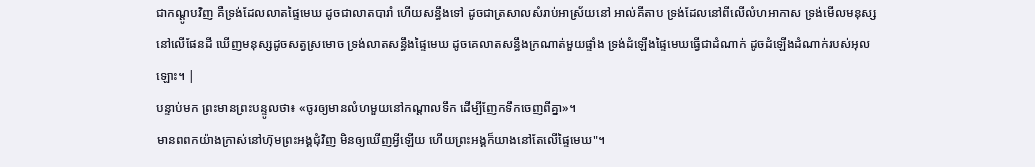ជាកណ្តូបវិញ គឺទ្រង់ដែលលាតផ្ទៃមេឃ ដូចជាលាតបារាំ ហើយសន្ធឹងទៅ ដូចជាត្រសាលសំរាប់អាស្រ័យនៅ អាល់គីតាប ទ្រង់ដែលនៅពីលើលំហអាកាស ទ្រង់មើលមនុស្សនៅលើផែនដី ឃើញមនុស្សដូចសត្វស្រមោច ទ្រង់លាតសន្ធឹងផ្ទៃមេឃ ដូចគេលាតសន្ធឹងក្រណាត់មួយផ្ទាំង ទ្រង់ដំឡើងផ្ទៃមេឃធ្វើជាដំណាក់ ដូចដំឡើងដំណាក់របស់អុលឡោះ។ |
បន្ទាប់មក ព្រះមានព្រះបន្ទូលថា៖ «ចូរឲ្យមានលំហមួយនៅកណ្ដាលទឹក ដើម្បីញែកទឹកចេញពីគ្នា»។
មានពពកយ៉ាងក្រាស់នៅហ៊ុមព្រះអង្គជុំវិញ មិនឲ្យឃើញអ្វីឡើយ ហើយព្រះអង្គក៏យាងនៅតែលើផ្ទៃមេឃ"។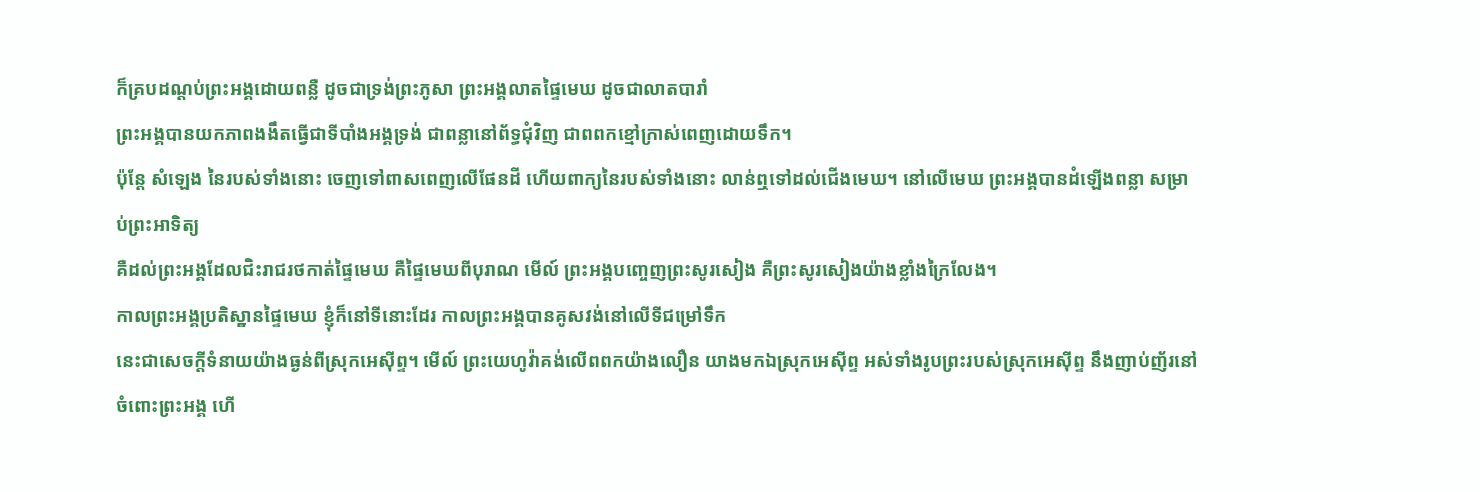ក៏គ្របដណ្ដប់ព្រះអង្គដោយពន្លឺ ដូចជាទ្រង់ព្រះភូសា ព្រះអង្គលាតផ្ទៃមេឃ ដូចជាលាតបារាំ
ព្រះអង្គបានយកភាពងងឹតធ្វើជាទីបាំងអង្គទ្រង់ ជាពន្លានៅព័ទ្ធជុំវិញ ជាពពកខ្មៅក្រាស់ពេញដោយទឹក។
ប៉ុន្តែ សំឡេង នៃរបស់ទាំងនោះ ចេញទៅពាសពេញលើផែនដី ហើយពាក្យនៃរបស់ទាំងនោះ លាន់ឮទៅដល់ជើងមេឃ។ នៅលើមេឃ ព្រះអង្គបានដំឡើងពន្លា សម្រាប់ព្រះអាទិត្យ
គឺដល់ព្រះអង្គដែលជិះរាជរថកាត់ផ្ទៃមេឃ គឺផ្ទៃមេឃពីបុរាណ មើល៍ ព្រះអង្គបញ្ចេញព្រះសូរសៀង គឺព្រះសូរសៀងយ៉ាងខ្លាំងក្រៃលែង។
កាលព្រះអង្គប្រតិស្ឋានផ្ទៃមេឃ ខ្ញុំក៏នៅទីនោះដែរ កាលព្រះអង្គបានគូសវង់នៅលើទីជម្រៅទឹក
នេះជាសេចក្ដីទំនាយយ៉ាងធ្ងន់ពីស្រុកអេស៊ីព្ទ។ មើល៍ ព្រះយេហូវ៉ាគង់លើពពកយ៉ាងលឿន យាងមកឯស្រុកអេស៊ីព្ទ អស់ទាំងរូបព្រះរបស់ស្រុកអេស៊ីព្ទ នឹងញាប់ញ័រនៅចំពោះព្រះអង្គ ហើ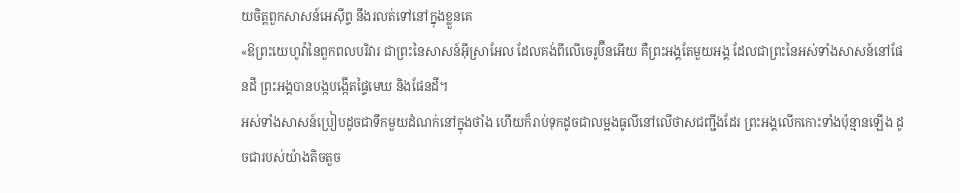យចិត្តពួកសាសន៍អេស៊ីព្ទ នឹងរលត់ទៅនៅក្នុងខ្លួនគេ
«ឱព្រះយេហូវ៉ានៃពួកពលបរិវារ ជាព្រះនៃសាសន៍អ៊ីស្រាអែល ដែលគង់ពីលើចេរូប៊ីនអើយ គឺព្រះអង្គតែមួយអង្គ ដែលជាព្រះនៃអស់ទាំងសាសន៍នៅផែនដី ព្រះអង្គបានបង្កបង្កើតផ្ទៃមេឃ និងផែនដី។
អស់ទាំងសាសន៍ប្រៀបដូចជាទឹកមួយដំណក់នៅក្នុងថាំង ហើយក៏រាប់ទុកដូចជាលម្អងធូលីនៅលើថាសជញ្ជីងដែរ ព្រះអង្គលើកកោះទាំងប៉ុន្មានឡើង ដូចជារបស់យ៉ាងតិចតួច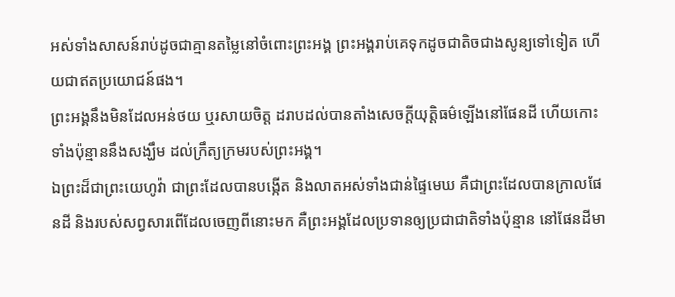អស់ទាំងសាសន៍រាប់ដូចជាគ្មានតម្លៃនៅចំពោះព្រះអង្គ ព្រះអង្គរាប់គេទុកដូចជាតិចជាងសូន្យទៅទៀត ហើយជាឥតប្រយោជន៍ផង។
ព្រះអង្គនឹងមិនដែលអន់ថយ ឬរសាយចិត្ត ដរាបដល់បានតាំងសេចក្ដីយុត្តិធម៌ឡើងនៅផែនដី ហើយកោះទាំងប៉ុន្មាននឹងសង្ឃឹម ដល់ក្រឹត្យក្រមរបស់ព្រះអង្គ។
ឯព្រះដ៏ជាព្រះយេហូវ៉ា ជាព្រះដែលបានបង្កើត និងលាតអស់ទាំងជាន់ផ្ទៃមេឃ គឺជាព្រះដែលបានក្រាលផែនដី និងរបស់សព្វសារពើដែលចេញពីនោះមក គឺព្រះអង្គដែលប្រទានឲ្យប្រជាជាតិទាំងប៉ុន្មាន នៅផែនដីមា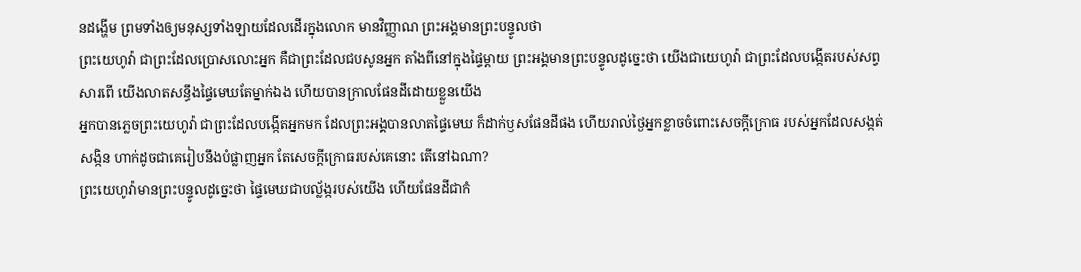នដង្ហើម ព្រមទាំងឲ្យមនុស្សទាំងឡាយដែលដើរក្នុងលោក មានវិញ្ញាណ ព្រះអង្គមានព្រះបន្ទូលថា
ព្រះយេហូវ៉ា ជាព្រះដែលប្រោសលោះអ្នក គឺជាព្រះដែលជបសូនអ្នក តាំងពីនៅក្នុងផ្ទៃម្តាយ ព្រះអង្គមានព្រះបន្ទូលដូច្នេះថា យើងជាយេហូវ៉ា ជាព្រះដែលបង្កើតរបស់សព្វសារពើ យើងលាតសន្ធឹងផ្ទៃមេឃតែម្នាក់ឯង ហើយបានក្រាលផែនដីដោយខ្លួនយើង
អ្នកបានភ្លេចព្រះយេហូវ៉ា ជាព្រះដែលបង្កើតអ្នកមក ដែលព្រះអង្គបានលាតផ្ទៃមេឃ ក៏ដាក់ឫសផែនដីផង ហើយរាល់ថ្ងៃអ្នកខ្លាចចំពោះសេចក្ដីក្រោធ របស់អ្នកដែលសង្កត់សង្កិន ហាក់ដូចជាគេរៀបនឹងបំផ្លាញអ្នក តែសេចក្ដីក្រោធរបស់គេនោះ តើនៅឯណា?
ព្រះយេហូវ៉ាមានព្រះបន្ទូលដូច្នេះថា ផ្ទៃមេឃជាបល្ល័ង្ករបស់យើង ហើយផែនដីជាកំ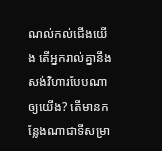ណល់កល់ជើងយើង តើអ្នករាល់គ្នានឹងសង់វិហារបែបណាឲ្យយើង? តើមានកន្លែងណាជាទីសម្រា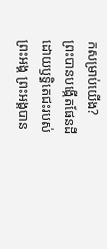កសម្រាប់យើង?
ព្រះបានបង្កើតផែនដី ដោយឫទ្ធិតេជះរបស់ព្រះអង្គ ព្រះអង្គបាន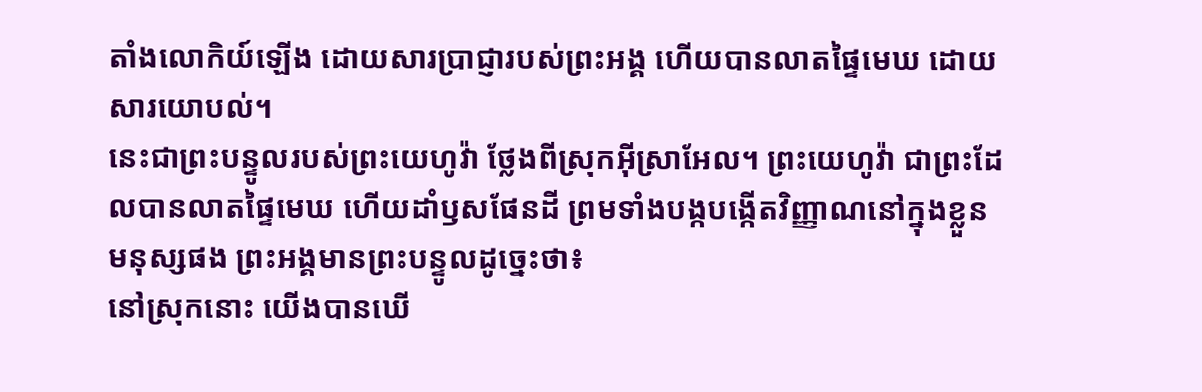តាំងលោកិយ៍ឡើង ដោយសារប្រាជ្ញារបស់ព្រះអង្គ ហើយបានលាតផ្ទៃមេឃ ដោយសារយោបល់។
នេះជាព្រះបន្ទូលរបស់ព្រះយេហូវ៉ា ថ្លែងពីស្រុកអ៊ីស្រាអែល។ ព្រះយេហូវ៉ា ជាព្រះដែលបានលាតផ្ទៃមេឃ ហើយដាំឫសផែនដី ព្រមទាំងបង្កបង្កើតវិញ្ញាណនៅក្នុងខ្លួនមនុស្សផង ព្រះអង្គមានព្រះបន្ទូលដូច្នេះថា៖
នៅស្រុកនោះ យើងបានឃើ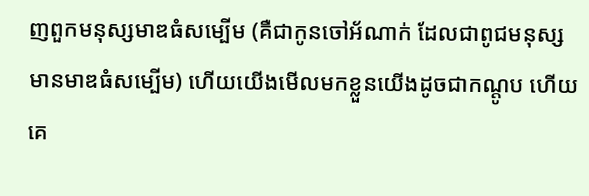ញពួកមនុស្សមាឌធំសម្បើម (គឺជាកូនចៅអ័ណាក់ ដែលជាពូជមនុស្សមានមាឌធំសម្បើម) ហើយយើងមើលមកខ្លួនយើងដូចជាកណ្តូប ហើយគេ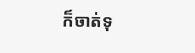ក៏ចាត់ទុ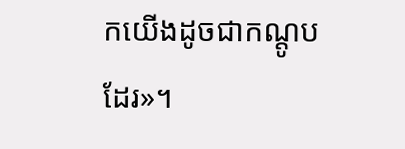កយើងដូចជាកណ្ដូបដែរ»។